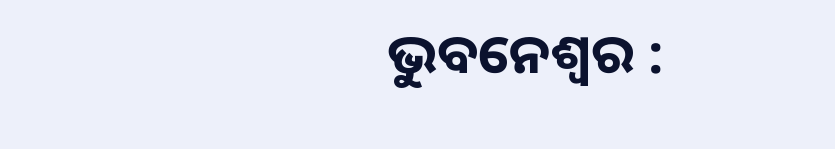ଭୁବନେଶ୍ୱର :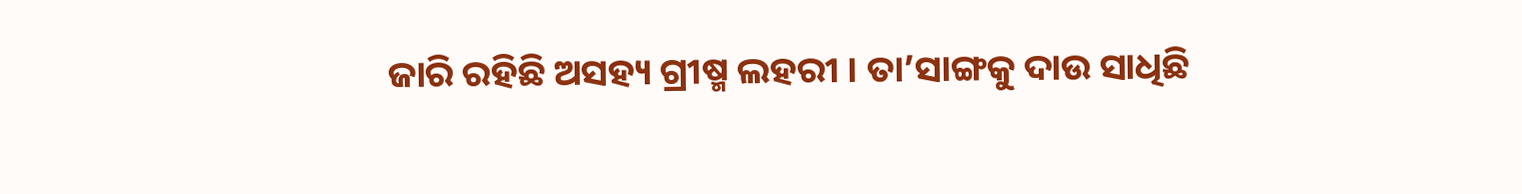ଜାରି ରହିଛି ଅସହ୍ୟ ଗ୍ରୀଷ୍ମ ଲହରୀ । ତା’ସାଙ୍ଗକୁ ଦାଉ ସାଧିଛି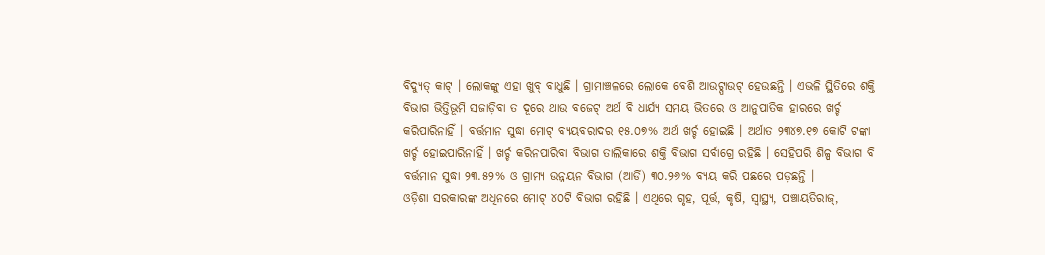ବିଦ୍ୟୁତ୍ କାଟ୍ । ଲୋକଙ୍କୁ ଏହା ଖୁବ୍ ବାଧୁଛି । ଗ୍ରାମାଞ୍ଚଳରେ ଲୋକେ ବେଶି ଆଉଟ୍ପାଉଟ୍ ହେଉଛନ୍ତି । ଏଭଳି ସ୍ଥିତିରେ ଶକ୍ତି ବିଭାଗ ଭିତ୍ତିଭୂମି ସଜାଡ଼ିବା ତ ଦୂରେ ଥାଉ ବଜେଟ୍ ଅର୍ଥ ବି ଧାର୍ଯ୍ୟ ସମୟ ଭିତରେ ଓ ଆନୁପାତିକ ହାରରେ ଖର୍ଚ୍ଚ କରିପାରିନାହିଁ । ବର୍ତ୍ତମାନ ସୁଦ୍ଧା ମୋଟ୍ ବ୍ୟୟବରାଦର ୧୫.୦୭% ଅର୍ଥ ଖର୍ଚ୍ଚ ହୋଇଛି । ଅର୍ଥାତ ୨୩୪୭.୧୭ କୋଟି ଟଙ୍କା ଖର୍ଚ୍ଚ ହୋଇପାରିନାହିଁ । ଖର୍ଚ୍ଚ କରିନପାରିବା ବିଭାଗ ତାଲିକାରେ ଶକ୍ତି ବିଭାଗ ସର୍ବାଗ୍ରେ ରହିଛି । ସେହିପରି ଶିଳ୍ପ ବିଭାଗ ବି ବର୍ତ୍ତମାନ ସୁଦ୍ଧା ୨୩.୫୨% ଓ ଗ୍ରାମ୍ୟ ଉନ୍ନୟନ ବିଭାଗ (ଆର୍ଡି) ୩୦.୨୬% ବ୍ୟୟ କରି ପଛରେ ପଡ଼ଛନ୍ତି ।
ଓଡ଼ିଶା ସରକାରଙ୍କ ଅଧିନରେ ମୋଟ୍ ୪୦ଟି ବିଭାଗ ରହିଛି । ଏଥିରେ ଗୃହ, ପୂର୍ତ୍ତ, କୃଷି, ସ୍ୱାସ୍ଥ୍ୟ, ପଞ୍ଚାୟତିରାଜ୍,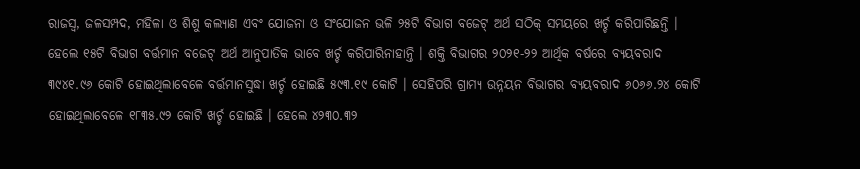ରାଜସ୍ୱ, ଜଳସମ୍ପଦ, ମହିଳା ଓ ଶିଶୁ କଲ୍ୟାଣ ଏବଂ ଯୋଜନା ଓ ସଂଯୋଜନ ଭଳି ୨୫ଟି ବିଭାଗ ବଜେଟ୍ ଅର୍ଥ ସଠିକ୍ ସମୟରେ ଖର୍ଚ୍ଚ କରିପାରିଛନ୍ତି । ହେଲେ ୧୫ଟି ବିଭାଗ ବର୍ତ୍ତମାନ ବଜେଟ୍ ଅର୍ଥ ଆନୁପାତିକ ଭାବେ ଖର୍ଚ୍ଚ କରିପାରିନାହାନ୍ତି । ଶକ୍ତି ବିଭାଗର ୨୦୨୧-୨୨ ଆର୍ଥିକ ବର୍ଷରେ ବ୍ୟୟବରାଦ ୩୯୪୧.୯୬ କୋଟି ହୋଇଥିଲାବେଳେ ବର୍ତ୍ତମାନସୁଦ୍ଧା ଖର୍ଚ୍ଚ ହୋଇଛି ୫୯୩.୧୯ କୋଟି । ସେହିପରି ଗ୍ରାମ୍ୟ ଉନ୍ନୟନ ବିଭାଗର ବ୍ୟୟବରାଦ ୬୦୬୬.୨୪ କୋଟି ହୋଇଥିଲାବେଳେ ୧୮୩୫.୯୨ କୋଟି ଖର୍ଚ୍ଚ ହୋଇଛି । ହେଲେ ୪୨୩୦.୩୨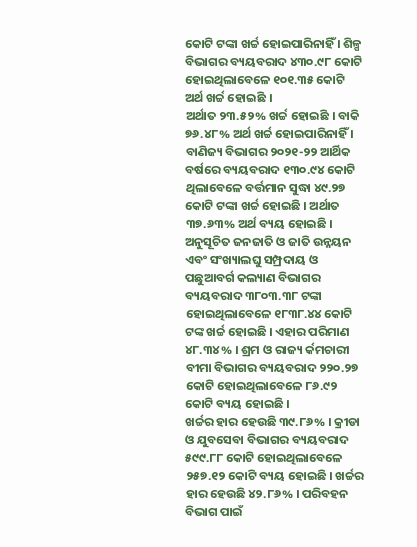କୋଟି ଟଙ୍କା ଖର୍ଚ୍ଚ ହୋଇପାରିନାହିଁ । ଶିଳ୍ପ ବିଭାଗର ବ୍ୟୟବରାଦ ୪୩୦.୯୮ କୋଟି ହୋଇଥିଲାବେଳେ ୧୦୧.୩୫ କୋଟି ଅର୍ଥ ଖର୍ଚ୍ଚ ହୋଇଛି ।
ଅର୍ଥାତ ୨୩.୫୨% ଖର୍ଚ୍ଚ ହୋଇଛି । ବାକି ୭୬.୪୮% ଅର୍ଥ ଖର୍ଚ୍ଚ ହୋଇପାରିନାହିଁ । ବାଣିଜ୍ୟ ବିଭାଗର ୨୦୨୧-୨୨ ଆର୍ଥିକ ବର୍ଷରେ ବ୍ୟୟବରାଦ ୧୩୦.୯୪ କୋଟି ଥିଲାବେଳେ ବର୍ତ୍ତମାନ ସୁଦ୍ଧା ୪୯.୨୭ କୋଟି ଟଙ୍କା ଖର୍ଚ୍ଚ ହୋଇଛି । ଅର୍ଥାତ ୩୭.୬୩% ଅର୍ଥ ବ୍ୟୟ ହୋଇଛି । ଅନୁସୂଚିତ ଜନଜାତି ଓ ଜାତି ଉନ୍ନୟନ ଏବଂ ସଂଖ୍ୟାଲଘୁ ସମ୍ପ୍ରଦାୟ ଓ ପଛୁଆବର୍ଗ କଲ୍ୟାଣ ବିଭାଗର ବ୍ୟୟବରାଦ ୩୮୦୩.୩୮ ଟଙ୍କା ହୋଇଥିଲାବେଳେ ୧୮୩୮.୪୪ କୋଟି ଟଙ୍କ ଖର୍ଚ୍ଚ ହୋଇଛି । ଏହାର ପରିମାଣ ୪୮.୩୪% । ଶ୍ରମ ଓ ରାଜ୍ୟ ର୍କମଚାରୀ ବୀମା ବିଭାଗର ବ୍ୟୟବରାଦ ୨୨୦.୨୭ କୋଟି ହୋଇଥିଲାବେଳେ ୮୬.୯୨ କୋଟି ବ୍ୟୟ ହୋଇଛି ।
ଖର୍ଚ୍ଚର ହାର ହେଉଛି ୩୯.୮୬% । କ୍ରୀଡା ଓ ଯୁବସେବା ବିଭାଗର ବ୍ୟୟବରାଦ ୫୯୯.୮୮ କୋଟି ହୋଇଥିଲାବେଳେ ୨୫୭.୧୨ କୋଟି ବ୍ୟୟ ହୋଇଛି । ଖର୍ଚ୍ଚର ହାର ହେଉଛି ୪୨.୮୬% । ପରିବହନ ବିଭାଗ ପାଇଁ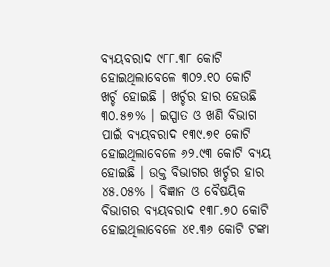ବ୍ୟୟବରାଦ ୯୮୮.୩୮ କୋଟି ହୋଇଥିଲାବେଳେ ୩୦୨.୧୦ କୋଟି ଖର୍ଚ୍ଚ ହୋଇଛି । ଖର୍ଚ୍ଚର ହାର ହେଉଛି ୩୦.୫୭% । ଇସ୍ପାତ ଓ ଖଣି ବିଭାଗ ପାଇଁ ବ୍ୟୟବରାଦ ୧୩୯.୭୧ କୋଟି ହୋଇଥିଲାବେଳେ ୬୨.୯୩ କୋଟି ବ୍ୟୟ ହୋଇଛି । ଉକ୍ତ ବିଭାଗର ଖର୍ଚ୍ଚର ହାର ୪୫.୦୫% । ବିଜ୍ଞାନ ଓ ବୈଷୟିକ ବିଭାଗର ବ୍ୟୟବରାଦ ୧୩୮.୭୦ କୋଟି ହୋଇଥିଲାବେଳେ ୪୧.୩୬ କୋଟି ଟଙ୍କା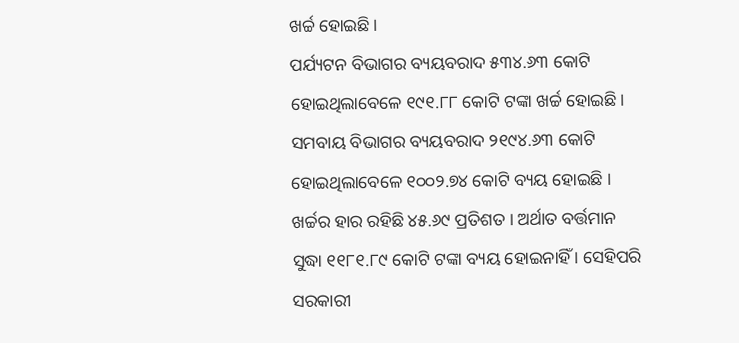ଖର୍ଚ୍ଚ ହୋଇଛି ।
ପର୍ଯ୍ୟଟନ ବିଭାଗର ବ୍ୟୟବରାଦ ୫୩୪.୬୩ କୋଟି ହୋଇଥିଲାବେଳେ ୧୯୧.୮୮ କୋଟି ଟଙ୍କା ଖର୍ଚ୍ଚ ହୋଇଛି । ସମବାୟ ବିଭାଗର ବ୍ୟୟବରାଦ ୨୧୯୪.୬୩ କୋଟି ହୋଇଥିଲାବେଳେ ୧୦୦୨.୭୪ କୋଟି ବ୍ୟୟ ହୋଇଛି । ଖର୍ଚ୍ଚର ହାର ରହିଛି ୪୫.୬୯ ପ୍ରତିଶତ । ଅର୍ଥାତ ବର୍ତ୍ତମାନ ସୁଦ୍ଧା ୧୧୮୧.୮୯ କୋଟି ଟଙ୍କା ବ୍ୟୟ ହୋଇନାହିଁ । ସେହିପରି ସରକାରୀ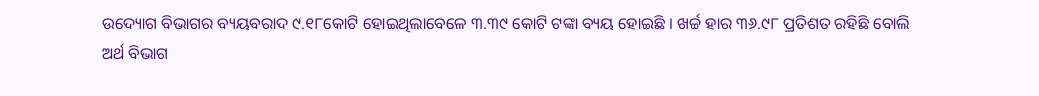ଉଦ୍ୟୋଗ ବିଭାଗର ବ୍ୟୟବରାଦ ୯.୧୮କୋଟି ହୋଇଥିଲାବେଳେ ୩.୩୯ କୋଟି ଟଙ୍କା ବ୍ୟୟ ହୋଇଛି । ଖର୍ଚ୍ଚ ହାର ୩୬.୯୮ ପ୍ରତିଶତ ରହିଛି ବୋଲି ଅର୍ଥ ବିଭାଗ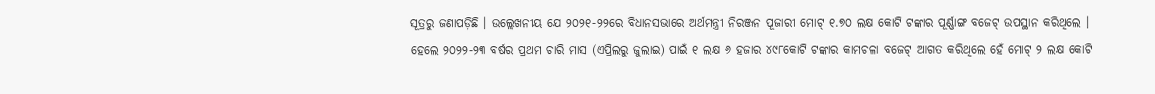ସୂତ୍ରରୁ ଜଣାପଡ଼ିଛି । ଉଲ୍ଲେଖନୀୟ ଯେ ୨୦୨୧-୨୨ରେ ବିଧାନସଭାରେ ଅର୍ଥମନ୍ତ୍ରୀ ନିରଞ୍ଜନ ପୂଜାରୀ ମୋଟ୍ ୧.୭୦ ଲକ୍ଷ କୋଟି ଟଙ୍କାର ପୂର୍ଣ୍ଣାଙ୍ଗ ବଜେଟ୍ ଉପସ୍ଥାନ କରିଥିଲେ ।
ହେଲେ ୨୦୨୨-୨୩ ବର୍ଷର ପ୍ରଥମ ଚାରି ମାସ (ଏପ୍ରିଲରୁ ଜୁଲାଇ) ପାଇଁ ୧ ଲକ୍ଷ ୬ ହଜାର ୪୯୮କୋଟି ଟଙ୍କାର କାମଚଳା ବଜେଟ୍ ଆଗତ କରିଥିଲେ ହେଁ ମୋଟ୍ ୨ ଲକ୍ଷ କୋଟି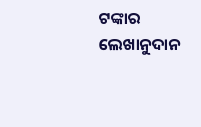ଟଙ୍କାର ଲେଖାନୁଦାନ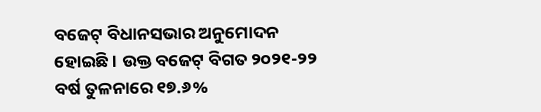ବଜେଟ୍ ବିଧାନସଭାର ଅନୁମୋଦନ ହୋଇଛି । ଉକ୍ତ ବଜେଟ୍ ବିଗତ ୨୦୨୧-୨୨ ବର୍ଷ ତୁଳନାରେ ୧୭.୬%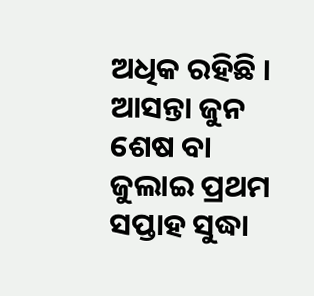ଅଧିକ ରହିଛି । ଆସନ୍ତା ଜୁନ ଶେଷ ବା ଜୁଲାଇ ପ୍ରଥମ ସପ୍ତାହ ସୁଦ୍ଧା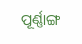ପୂର୍ଣ୍ଣାଙ୍ଗ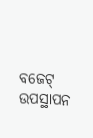ବଜେଟ୍ ଉପସ୍ଥାପନ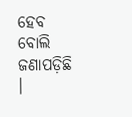ହେବ ବୋଲି ଜଣାପଡ଼ିଛି ।